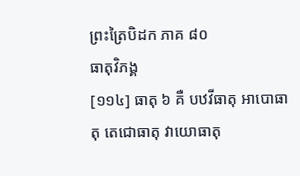ព្រះត្រៃបិដក ភាគ ៨០
ធាតុវិភង្គ
[១១៤] ធាតុ ៦ គឺ បឋវីធាតុ អាបោធាតុ តេជោធាតុ វាយោធាតុ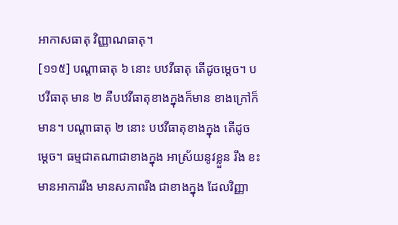អាកាសធាតុ វិញ្ញាណធាតុ។
[១១៥] បណ្តាធាតុ ៦ នោះ បឋវីធាតុ តើដូចម្តេច។ បឋវីធាតុ មាន ២ គឺបឋវីធាតុខាងក្នុងក៏មាន ខាងក្រៅក៏មាន។ បណ្តាធាតុ ២ នោះ បឋវីធាតុខាងក្នុង តើដូចម្តេច។ ធម្មជាតណាជាខាងក្នុង អាស្រ័យនូវខ្លួន រឹង ខះ មានអាការរឹង មានសភាពរឹង ជាខាងក្នុង ដែលវិញ្ញា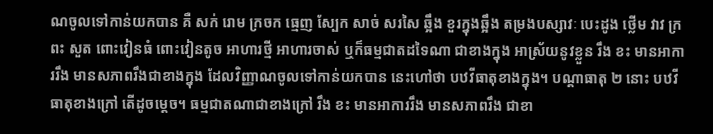ណចូលទៅកាន់យកបាន គឺ សក់ រោម ក្រចក ធ្មេញ ស្បែក សាច់ សរសៃ ឆ្អឹង ខួរក្នុងឆ្អឹង តម្រងបស្សាវៈ បេះដូង ថ្លើម វាវ ក្រពះ សួត ពោះវៀនធំ ពោះវៀនតូច អាហារថ្មី អាហារចាស់ ឬក៏ធម្មជាតដទៃណា ជាខាងក្នុង អាស្រ័យនូវខ្លួន រឹង ខះ មានអាការរឹង មានសភាពរឹងជាខាងក្នុង ដែលវិញ្ញាណចូលទៅកាន់យកបាន នេះហៅថា បឋវីធាតុខាងក្នុង។ បណ្តាធាតុ ២ នោះ បឋវីធាតុខាងក្រៅ តើដូចម្តេច។ ធម្មជាតណាជាខាងក្រៅ រឹង ខះ មានអាការរឹង មានសភាពរឹង ជាខា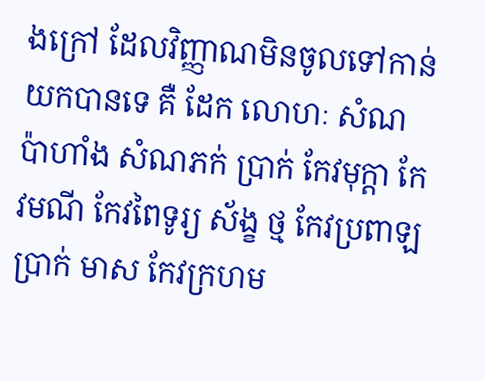ងក្រៅ ដែលវិញ្ញាណមិនចូលទៅកាន់យកបានទេ គឺ ដែក លោហៈ សំណប៉ាហាំង សំណភក់ ប្រាក់ កែវមុក្តា កែវមណី កែវពៃទូរ្យ ស័ង្ខ ថ្ម កែវប្រពាឡ ប្រាក់ មាស កែវក្រហម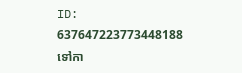ID: 637647223773448188
ទៅកា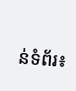ន់ទំព័រ៖